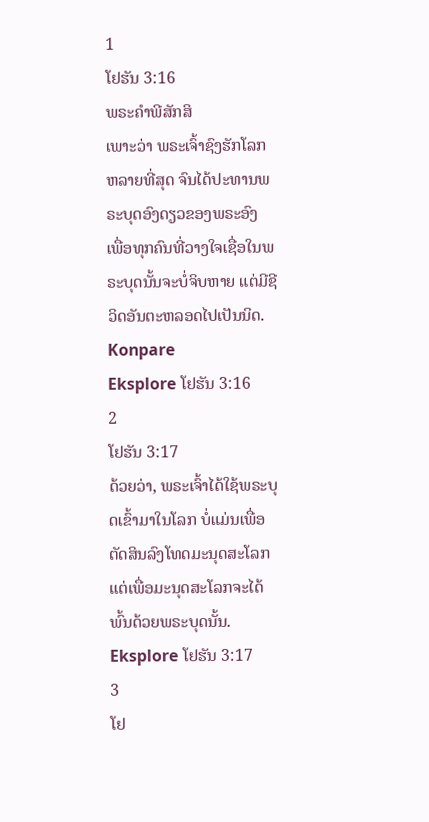1
ໂຢຮັນ 3:16
ພຣະຄຳພີສັກສິ
ເພາະວ່າ ພຣະເຈົ້າຊົງຮັກໂລກຫລາຍທີ່ສຸດ ຈົນໄດ້ປະທານພຣະບຸດອົງດຽວຂອງພຣະອົງ ເພື່ອທຸກຄົນທີ່ວາງໃຈເຊື່ອໃນພຣະບຸດນັ້ນຈະບໍ່ຈິບຫາຍ ແຕ່ມີຊີວິດອັນຕະຫລອດໄປເປັນນິດ.
Konpare
Eksplore ໂຢຮັນ 3:16
2
ໂຢຮັນ 3:17
ດ້ວຍວ່າ, ພຣະເຈົ້າໄດ້ໃຊ້ພຣະບຸດເຂົ້າມາໃນໂລກ ບໍ່ແມ່ນເພື່ອຕັດສິນລົງໂທດມະນຸດສະໂລກ ແຕ່ເພື່ອມະນຸດສະໂລກຈະໄດ້ພົ້ນດ້ວຍພຣະບຸດນັ້ນ.
Eksplore ໂຢຮັນ 3:17
3
ໂຢ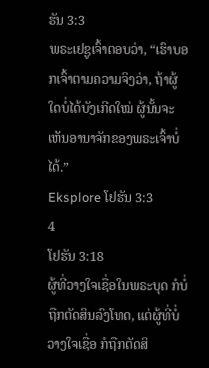ຮັນ 3:3
ພຣະເຢຊູເຈົ້າຕອບວ່າ, “ເຮົາບອກເຈົ້າຕາມຄວາມຈິງວ່າ, ຖ້າຜູ້ໃດບໍ່ໄດ້ບັງເກີດໃໝ່ ຜູ້ນັ້ນຈະເຫັນອານາຈັກຂອງພຣະເຈົ້າບໍ່ໄດ້.”
Eksplore ໂຢຮັນ 3:3
4
ໂຢຮັນ 3:18
ຜູ້ທີ່ວາງໃຈເຊື່ອໃນພຣະບຸດ ກໍບໍ່ຖືກຕັດສິນລົງໂທດ, ແຕ່ຜູ້ທີ່ບໍ່ວາງໃຈເຊື່ອ ກໍຖືກຕັດສິ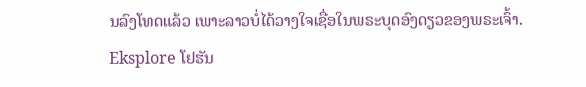ນລົງໂທດແລ້ວ ເພາະລາວບໍ່ໄດ້ວາງໃຈເຊື່ອໃນພຣະບຸດອົງດຽວຂອງພຣະເຈົ້າ.
Eksplore ໂຢຮັນ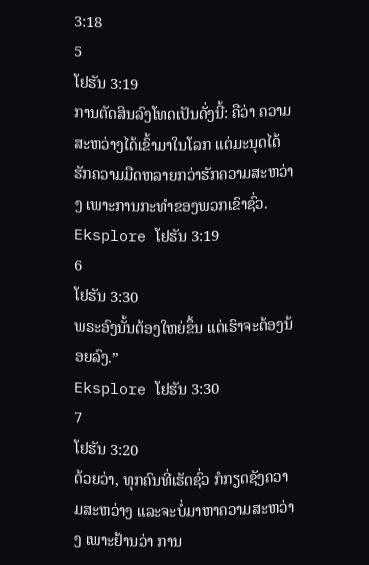3:18
5
ໂຢຮັນ 3:19
ການຕັດສິນລົງໂທດເປັນດັ່ງນີ້: ຄືວ່າ ຄວາມສະຫວ່າງໄດ້ເຂົ້າມາໃນໂລກ ແຕ່ມະນຸດໄດ້ຮັກຄວາມມືດຫລາຍກວ່າຮັກຄວາມສະຫວ່າງ ເພາະການກະທຳຂອງພວກເຂົາຊົ່ວ.
Eksplore ໂຢຮັນ 3:19
6
ໂຢຮັນ 3:30
ພຣະອົງນັ້ນຕ້ອງໃຫຍ່ຂຶ້ນ ແຕ່ເຮົາຈະຕ້ອງນ້ອຍລົງ.”
Eksplore ໂຢຮັນ 3:30
7
ໂຢຮັນ 3:20
ດ້ວຍວ່າ, ທຸກຄົນທີ່ເຮັດຊົ່ວ ກໍກຽດຊັງຄວາມສະຫວ່າງ ແລະຈະບໍ່ມາຫາຄວາມສະຫວ່າງ ເພາະຢ້ານວ່າ ການ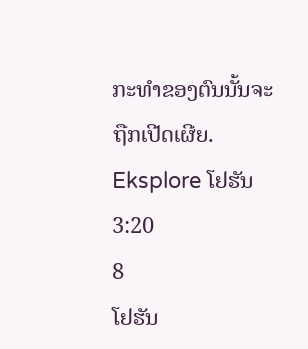ກະທຳຂອງຕົນນັ້ນຈະຖືກເປີດເຜີຍ.
Eksplore ໂຢຮັນ 3:20
8
ໂຢຮັນ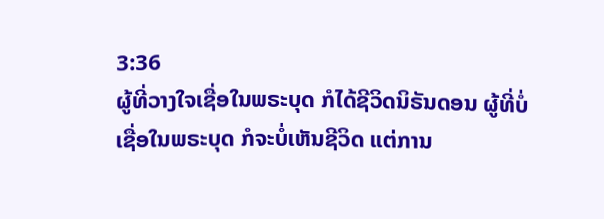3:36
ຜູ້ທີ່ວາງໃຈເຊື່ອໃນພຣະບຸດ ກໍໄດ້ຊີວິດນິຣັນດອນ ຜູ້ທີ່ບໍ່ເຊື່ອໃນພຣະບຸດ ກໍຈະບໍ່ເຫັນຊີວິດ ແຕ່ການ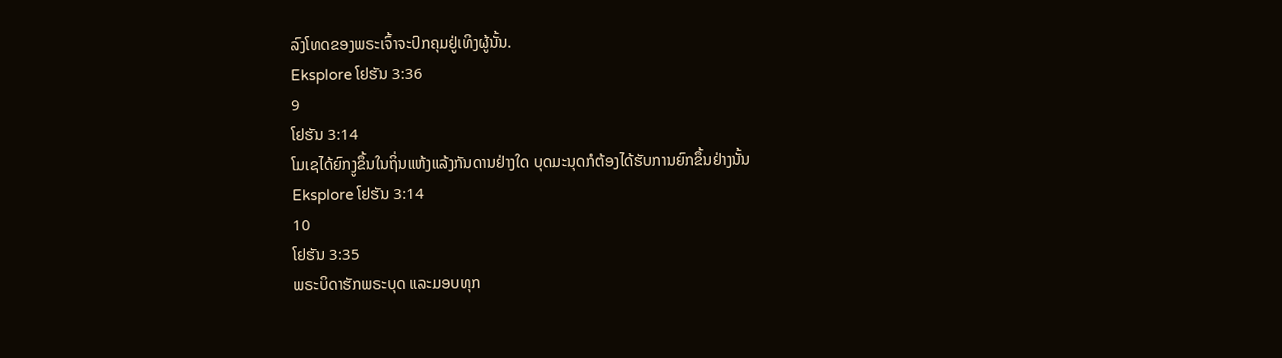ລົງໂທດຂອງພຣະເຈົ້າຈະປົກຄຸມຢູ່ເທິງຜູ້ນັ້ນ.
Eksplore ໂຢຮັນ 3:36
9
ໂຢຮັນ 3:14
ໂມເຊໄດ້ຍົກງູຂຶ້ນໃນຖິ່ນແຫ້ງແລ້ງກັນດານຢ່າງໃດ ບຸດມະນຸດກໍຕ້ອງໄດ້ຮັບການຍົກຂຶ້ນຢ່າງນັ້ນ
Eksplore ໂຢຮັນ 3:14
10
ໂຢຮັນ 3:35
ພຣະບິດາຮັກພຣະບຸດ ແລະມອບທຸກ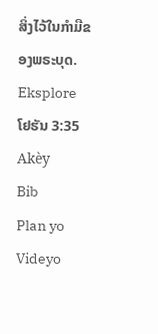ສິ່ງໄວ້ໃນກຳມືຂອງພຣະບຸດ.
Eksplore ໂຢຮັນ 3:35
Akèy
Bib
Plan yo
Videyo